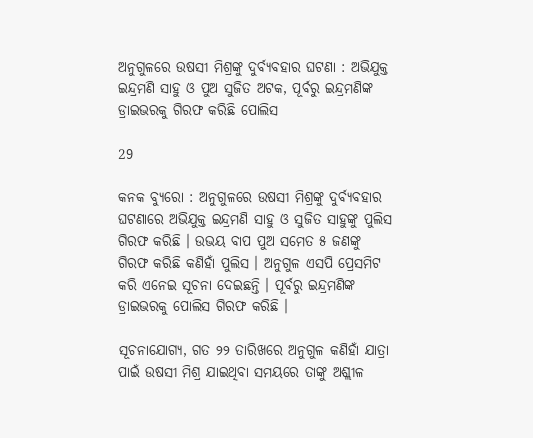ଅନୁଗୁଳରେ ଉଷସୀ ମିଶ୍ରଙ୍କୁ ଦୁର୍ବ୍ୟବହାର ଘଟଣା : ଅଭିଯୁକ୍ତ ଇନ୍ଦ୍ରମଣି ସାହୁ ଓ ପୁଅ ସୁଜିତ ଅଟକ, ପୂର୍ବରୁ ଇନ୍ଦ୍ରମଣିଙ୍କ ଡ୍ରାଇଭରକୁ ଗିରଫ କରିଛି ପୋଲିସ

29

କନକ ବ୍ୟୁରୋ : ଅନୁଗୁଳରେ ଉଷସୀ ମିଶ୍ରଙ୍କୁ ଦୁର୍ବ୍ୟବହାର ଘଟଣାରେ ଅଭିଯୁକ୍ତ ଇନ୍ଦ୍ରମଣି ସାହୁ ଓ ସୁଜିତ ସାହୁଙ୍କୁ ପୁଲିସ ଗିରଫ କରିଛି । ଉଭୟ ବାପ ପୁଅ ସମେତ ୫ ଜଣଙ୍କୁ ଗିରଫ କରିଛି କଣିହାଁ ପୁଲିସ । ଅନୁଗୁଳ ଏସପି ପ୍ରେସମିଟ କରି ଏନେଇ ସୂଚନା ଦେଇଛନ୍ତି । ପୂର୍ବରୁ ଇନ୍ଦ୍ରମଣିଙ୍କ ଡ୍ରାଇଭରକୁ ପୋଲିସ ଗିରଫ କରିଛି ।

ସୂଚନାଯୋଗ୍ୟ, ଗତ ୨୨ ତାରିଖରେ ଅନୁଗୁଳ କଣିହାଁ ଯାତ୍ରା ପାଇଁ ଉଷସୀ ମିଶ୍ର ଯାଇଥିବା ସମୟରେ ତାଙ୍କୁ ଅଶ୍ଲୀଳ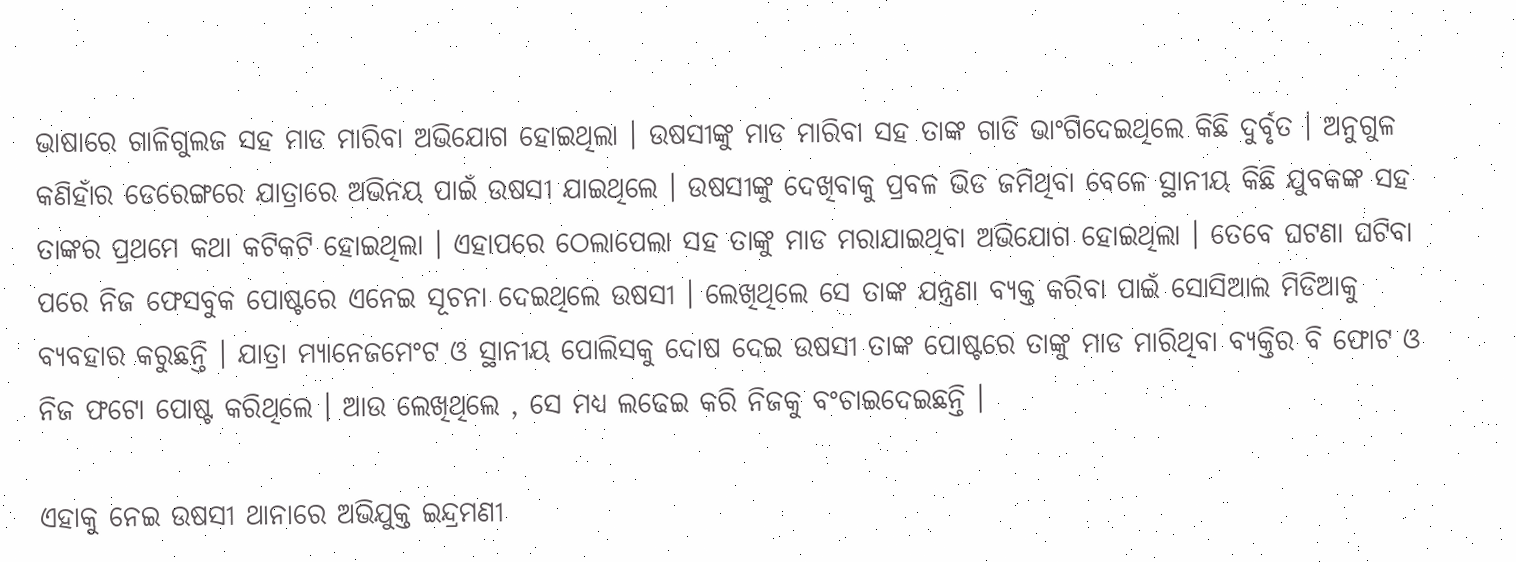ଭାଷାରେ ଗାଳିଗୁଲଜ ସହ ମାଡ ମାରିବା ଅଭିଯୋଗ ହୋଇଥିଲା । ଉଷସୀଙ୍କୁ ମାଡ ମାରିବା ସହ ତାଙ୍କ ଗାଡି ଭାଂଗିଦେଇଥିଲେ କିଛି ଦୁର୍ବୃତ । ଅନୁଗୁଳ କଣିହାଁର ଡେରେଙ୍ଗରେ ଯାତ୍ରାରେ ଅଭିନୟ ପାଇଁ ଉଷସୀ ଯାଇଥିଲେ । ଉଷସୀଙ୍କୁ ଦେଖିବାକୁ ପ୍ରବଳ ଭିଡ ଜମିଥିବା ବେଳେ ସ୍ଥାନୀୟ କିଛି ଯୁବକଙ୍କ ସହ ତାଙ୍କର ପ୍ରଥମେ କଥା କଟିକଟି ହୋଇଥିଲା । ଏହାପରେ ଠେଲାପେଲା ସହ ତାଙ୍କୁ ମାଡ ମରାଯାଇଥିବା ଅଭିଯୋଗ ହୋଇଥିଲା । ତେବେ ଘଟଣା ଘଟିବା ପରେ ନିଜ ଫେସବୁକ ପୋଷ୍ଟରେ ଏନେଇ ସୂଚନା ଦେଇଥିଲେ ଉଷସୀ । ଲେଖିଥିଲେ ସେ ତାଙ୍କ ଯନ୍ତ୍ରଣା ବ୍ୟକ୍ତ କରିବା ପାଇଁ ସୋସିଆଲ ମିଡିଆକୁ ବ୍ୟବହାର କରୁଛନ୍ତି । ଯାତ୍ରା ମ୍ୟାନେଜମେଂଟ ଓ ସ୍ଥାନୀୟ ପୋଲିସକୁ ଦୋଷ ଦେଇ ଉଷସୀ ତାଙ୍କ ପୋଷ୍ଟରେ ତାଙ୍କୁ ମାଡ ମାରିଥିବା ବ୍ୟକ୍ତିର ବି ଫୋଟ ଓ ନିଜ ଫଟୋ ପୋଷ୍ଟ କରିଥିଲେ । ଆଉ ଲେଖିଥିଲେ , ସେ ମଧ୍ୟ ଲଢେଇ କରି ନିଜକୁ ବଂଚାଇଦେଇଛନ୍ତି ।

ଏହାକୁ ନେଇ ଉଷସୀ ଥାନାରେ ଅଭିଯୁକ୍ତ ଇନ୍ଦ୍ରମଣୀ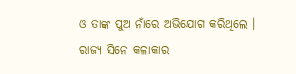ଓ ତାଙ୍କ ପୁଅ ନାଁରେ ଅଭିଯୋଗ କରିଥିଲେ । ରାଜ୍ୟ ସିନେ କଳାକାର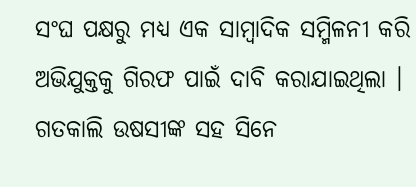ସଂଘ ପକ୍ଷରୁ ମଧ୍ୟ ଏକ ସାମ୍ବାଦିକ ସମ୍ମିଳନୀ କରି ଅଭିଯୁକ୍ତକୁ ଗିରଫ ପାଇଁ ଦାବି କରାଯାଇଥିଲା । ଗତକାଲି ଉଷସୀଙ୍କ ସହ ସିନେ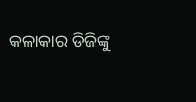କଳାକାର ଡିଜିଙ୍କୁ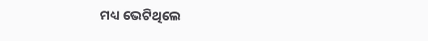ମଧ୍ୟ ଭେଟିଥିଲେ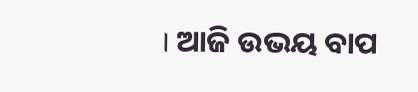। ଆଜି ଉଭୟ ବାପ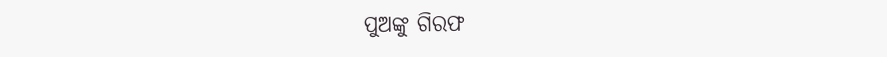ପୁଅଙ୍କୁ ଗିରଫ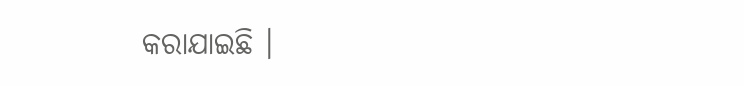କରାଯାଇଛି ।